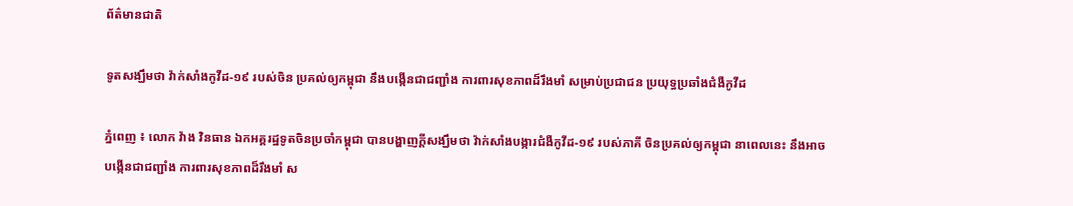ព័ត៌មានជាតិ

ទូតសង្ឃឹមថា វ៉ាក់សាំងកូវីដ-១៩ របស់ចិន ប្រគល់ឲ្យកម្ពុជា នឹងបង្កើនជាជញ្ជាំង ការពារសុខភាពដ៏រឹងមាំ សម្រាប់ប្រជាជន ប្រយុទ្ធប្រឆាំងជំងឺកូវីដ

ភ្នំពេញ ៖ លោក វ៉ាង វិនធាន ឯកអគ្គរដ្ឋទូតចិនប្រចាំកម្ពុជា បានបង្ហាញក្ដីសង្ឃឹមថា វ៉ាក់សាំងបង្ការជំងឺកូវីដ-១៩ របស់ភាគី ចិនប្រគល់ឲ្យកម្ពុជា នាពេលនេះ នឹងអាចបង្កើនជាជញ្ជាំង ការពារសុខភាពដ៏រឹងមាំ ស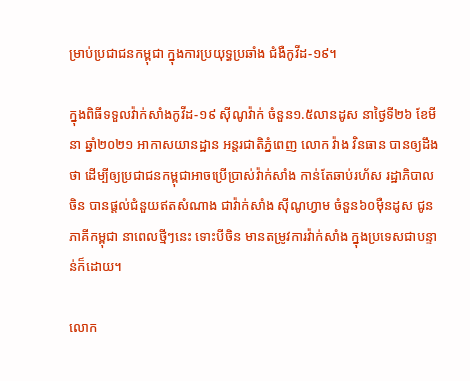ម្រាប់ប្រជាជនកម្ពុជា ក្នុងការប្រយុទ្ធប្រឆាំង ជំងឺកូវីដ-១៩។

ក្នុងពិធីទទួលវ៉ាក់សាំងកូវីដ-១៩ ស៊ីណូវ៉ាក់ ចំនួន១.៥លានដូស នាថ្ងៃទី២៦ ខែមីនា ឆ្នាំ២០២១ អាកាសយានដ្ឋាន អន្តរជាតិភ្នំពេញ លោក វ៉ាង វិនធាន បានឲ្យដឹងថា ដើម្បីឲ្យប្រជាជនកម្ពុជាអាចប្រើប្រាស់វ៉ាក់សាំង កាន់តែឆាប់រហ័ស រដ្ឋាភិបាលចិន បានផ្ដល់ជំនួយឥតសំណាង ជាវ៉ាក់សាំង ស៊ីណូហ្វាម ចំនួន៦០ម៉ឺនដូស ជូនភាគីកម្ពុជា នាពេលថ្មីៗនេះ ទោះបីចិន មានតម្រូវការវ៉ាក់សាំង ក្នុងប្រទេសជាបន្ទាន់ក៏ដោយ។

លោក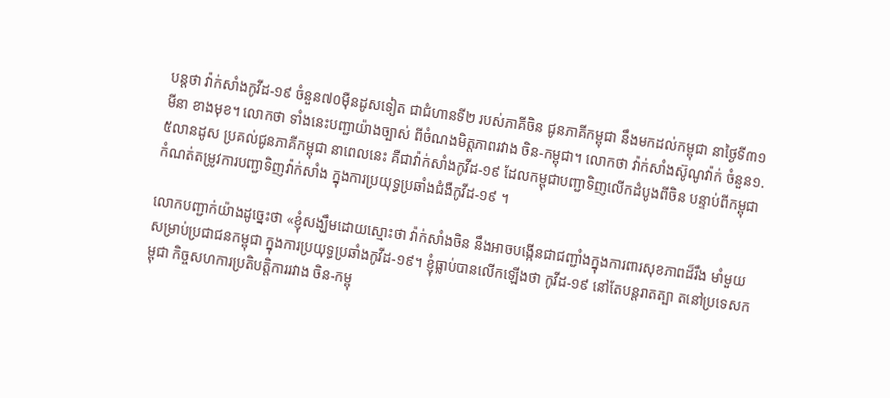បន្ដថា វ៉ាក់សាំងកូវីដ-១៩ ចំនួន៧០ម៉ឺនដូសទៀត ជាជំហានទី២ របស់ភាគីចិន ជូនភាគីកម្ពុជា នឹងមកដល់កម្ពុជា នាថ្ងៃទី៣១ មីនា ខាងមុខ។ លោកថា ទាំងនេះបញ្ជាយ៉ាងច្បាស់ ពីចំណងមិត្តភាពរវាង ចិន-កម្ពុជា។ លោកថា វ៉ាក់សាំងស៊ូណូវ៉ាក់ ចំនួន១.៥លានដូស ប្រគល់ជូនភាគីកម្ពុជា នាពេលនេះ គឺជាវ៉ាក់សាំងកូវីដ-១៩ ដែលកម្ពុជាបញ្ជាទិញលើកដំបូងពីចិន បន្ទាប់ពីកម្ពុជា កំណត់តម្រូវការបញ្ជាទិញវ៉ាក់សាំង ក្នុងការប្រយុទ្ធប្រឆាំងជំងឺកូវីដ-១៩ ។

លោកបញ្ជាក់យ៉ាងដូច្នេះថា «ខ្ញុំសង្ឃឹមដោយស្មោះថា វ៉ាក់សាំងចិន នឹងអាចបង្កើនជាជញ្ជាំងក្នុងការពារសុខភាពដ៏រឹង មាំមួយសម្រាប់ប្រជាជនកម្ពុជា ក្នុងការប្រយុទ្ធប្រឆាំងកូវីដ-១៩។ ខ្ញុំធ្លាប់បានលើកឡើងថា កូវីដ-១៩ នៅតែបន្ដរាតត្បា តនៅប្រទេសកម្ពុជា កិច្ចសហការប្រតិបត្តិការរវាង ចិន-កម្ពុ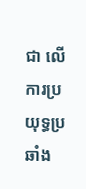ជា លើការប្រយុទ្ធប្រឆាំង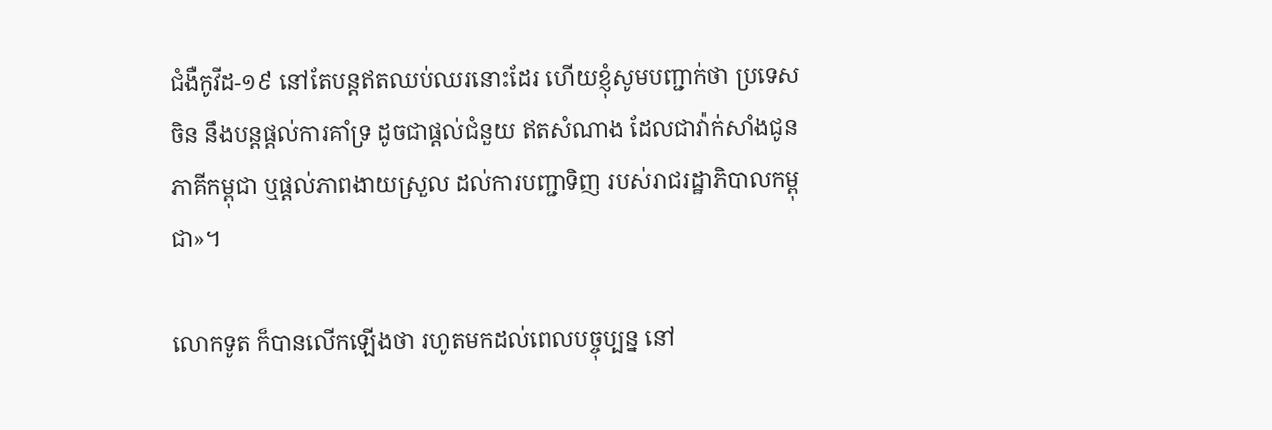ជំងឺកូវីដ-១៩ នៅតែបន្ដឥតឈប់ឈរនោះដែរ ហើយខ្ញុំសូមបញ្ជាក់ថា ប្រទេសចិន នឹងបន្ដផ្ដល់ការគាំទ្រ ដូចជាផ្ដល់ជំនួយ ឥតសំណាង ដែលជាវ៉ាក់សាំងជូនភាគីកម្ពុជា ឬផ្ដល់ភាពងាយស្រួល ដល់ការបញ្ជាទិញ របស់រាជរដ្ឋាភិបាលកម្ពុជា»។

លោកទូត ក៏បានលើកឡើងថា រហូតមកដល់ពេលបច្ចុប្បន្ន នៅ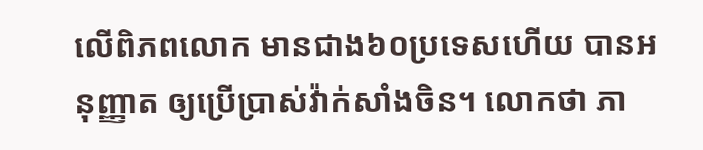លើពិភពលោក មានជាង៦០ប្រទេសហើយ បានអនុញ្ញាត ឲ្យប្រើប្រាស់វ៉ាក់សាំងចិន។ លោកថា ភា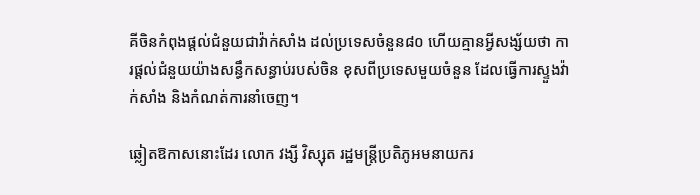គីចិនកំពុងផ្ដល់ជំនួយជាវ៉ាក់សាំង ដល់ប្រទេសចំនួន៨០ ហើយគ្មានអ្វីសង្ស័យថា ការផ្ដល់ជំនួយយ៉ាងសន្ធឹកសន្ធាប់របស់ចិន ខុសពីប្រទេសមួយចំនួន ដែលធ្វើការស្ទួងវ៉ាក់សាំង និងកំណត់ការនាំចេញ។

ឆ្លៀតឱកាសនោះដែរ លោក វង្សី វិស្សុត រដ្ឋមន្ត្រីប្រតិភូអមនាយករ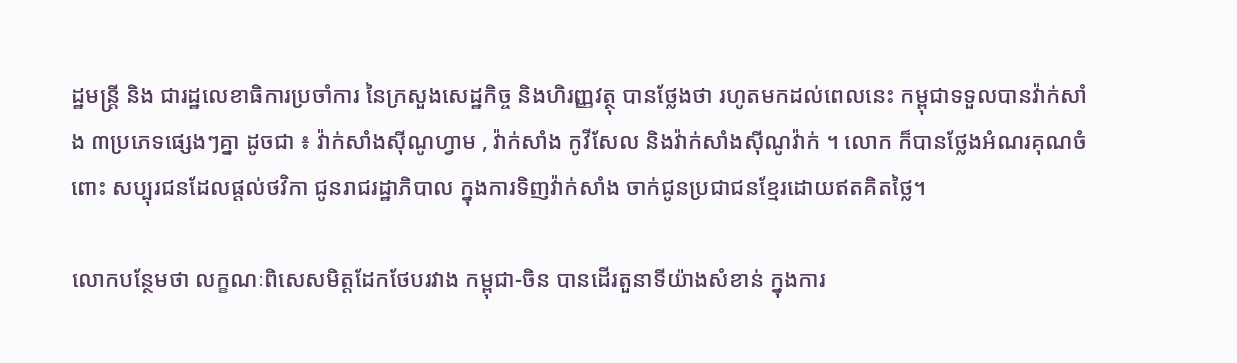ដ្ឋមន្ត្រី និង ជារដ្ឋលេខាធិការប្រចាំការ នៃក្រសួងសេដ្ឋកិច្ច និងហិរញ្ញវត្ថុ បានថ្លែងថា រហូតមកដល់ពេលនេះ កម្ពុជាទទួលបានវ៉ាក់សាំង ៣ប្រភេទផ្សេងៗគ្នា ដូចជា ៖ វ៉ាក់សាំងស៊ីណូហ្វាម , វ៉ាក់សាំង កូវីសែល និងវ៉ាក់សាំងស៊ីណូវ៉ាក់ ។ លោក ក៏បានថ្លែងអំណរគុណចំពោះ សប្បុរជនដែលផ្ដល់ថវិកា ជូនរាជរដ្ឋាភិបាល ក្នុងការទិញវ៉ាក់សាំង ចាក់ជូនប្រជាជនខ្មែរដោយឥតគិតថ្លៃ។

លោកបន្ថែមថា លក្ខណៈពិសេសមិត្តដែកថែបរវាង កម្ពុជា-ចិន បានដើរតួនាទីយ៉ាងសំខាន់ ក្នុងការ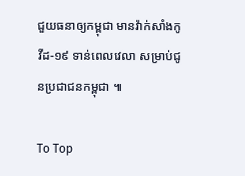ជួយធនាឲ្យកម្ពុជា មានវ៉ាក់សាំងកូវីដ-១៩ ទាន់ពេលវេលា សម្រាប់ជូនប្រជាជនកម្ពុជា ៕

To Top